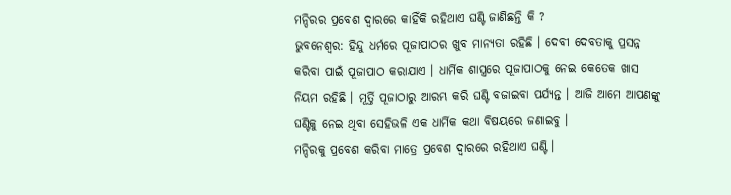ମନ୍ଦିରର ପ୍ରବେଶ ଦ୍ୱାରରେ କାହିଁକି ରହିଥାଏ ଘଣ୍ଟି ଜାଣିଛନ୍ତି କି ?
ଭୁବନେଶ୍ୱର: ହିନ୍ଦୁ ଧର୍ମରେ ପୂଜାପାଠର ଖୁବ ମାନ୍ୟତା ରହିଛି । ଦେବୀ ଦେବତାକୁ ପ୍ରସନ୍ନ କରିବା ପାଇଁ ପୂଜାପାଠ କରାଯାଏ । ଧାର୍ମିକ ଶାସ୍ତ୍ରରେ ପୂଜାପାଠକୁ ନେଇ କେତେକ ଖାସ ନିୟମ ରହିଛି । ମୂର୍ତ୍ତି ପୂଜାଠାରୁ ଆରମ୍ଭ କରି ଘଣ୍ଟି ବଜାଇବା ପର୍ଯ୍ୟନ୍ତ । ଆଜି ଆମେ ଆପଣଙ୍କୁ ଘଣ୍ଟିକୁ ନେଇ ଥିବା ସେହିଭଳି ଏକ ଧାର୍ମିକ କଥା ବିଷୟରେ ଜଣାଇବୁ ।
ମନ୍ଦିରକୁ ପ୍ରବେଶ କରିବା ମାତ୍ରେ ପ୍ରବେଶ ଦ୍ୱାରରେ ରହିଥାଏ ଘଣ୍ଟି ।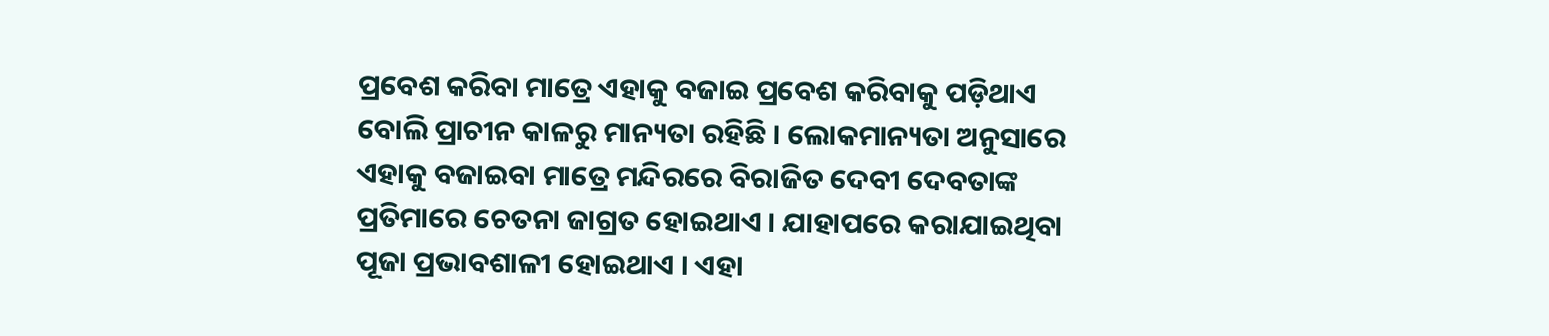ପ୍ରବେଶ କରିବା ମାତ୍ରେ ଏହାକୁ ବଜାଇ ପ୍ରବେଶ କରିବାକୁ ପଡ଼ିଥାଏ ବୋଲି ପ୍ରାଚୀନ କାଳରୁ ମାନ୍ୟତା ରହିଛି । ଲୋକମାନ୍ୟତା ଅନୁସାରେ ଏହାକୁ ବଜାଇବା ମାତ୍ରେ ମନ୍ଦିରରେ ବିରାଜିତ ଦେବୀ ଦେବତାଙ୍କ ପ୍ରତିମାରେ ଚେତନା ଜାଗ୍ରତ ହୋଇଥାଏ । ଯାହାପରେ କରାଯାଇଥିବା ପୂଜା ପ୍ରଭାବଶାଳୀ ହୋଇଥାଏ । ଏହା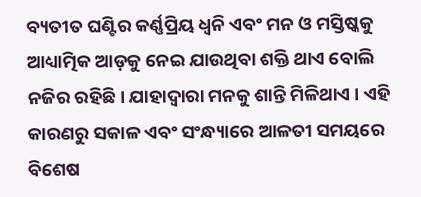ବ୍ୟତୀତ ଘଣ୍ଟିର କର୍ଣ୍ଣପ୍ରିୟ ଧ୍ୱନି ଏବଂ ମନ ଓ ମସ୍ତିଷ୍କକୁ ଆଧ୍ୟାତ୍ମିକ ଆଡ଼କୁ ନେଇ ଯାଉଥିବା ଶକ୍ତି ଥାଏ ବୋଲି ନଜିର ରହିଛି। ଯାହାଦ୍ୱାରା ମନକୁ ଶାନ୍ତି ମିଳିଥାଏ । ଏହି କାରଣରୁ ସକାଳ ଏବଂ ସଂନ୍ଧ୍ୟାରେ ଆଳତୀ ସମୟରେ ବିଶେଷ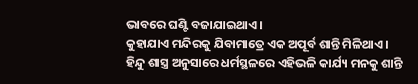ଭାବରେ ଘଣ୍ଟି ବଜାଯାଇଥାଏ ।
କୁହାଯାଏ ମନ୍ଦିରକୁ ଯିବାମାତ୍ରେ ଏକ ଅପୂର୍ବ ଶାନ୍ତି ମିଳିଥାଏ । ହିନ୍ଦୁ ଶାସ୍ତ୍ର ଅନୁସାରେ ଧର୍ମସ୍ଥଳରେ ଏହିଭଳି କାର୍ଯ୍ୟ ମନକୁ ଶାନ୍ତି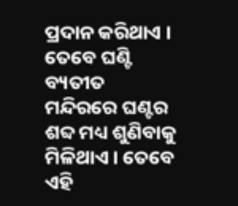ପ୍ରଦାନ କରିଥାଏ । ତେବେ ଘଣ୍ଟି ବ୍ୟତୀତ ମନ୍ଦିରରେ ଘଣ୍ଟର ଶବ୍ଦ ମଧ୍ୟ ଶୁଣିବାକୁ ମିଳିଥାଏ । ତେବେ ଏହି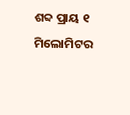ଶବ୍ଦ ପ୍ରାୟ ୧ ମିଲୋମିଟର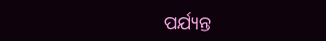ପର୍ଯ୍ୟନ୍ତ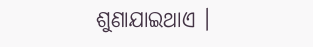ଶୁଣାଯାଇଥାଏ ।